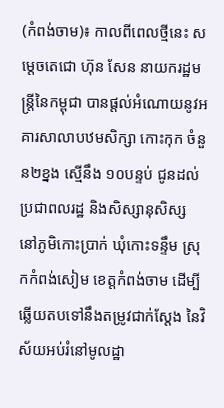(កំពង់ចាម)៖ កាលពីពេលថ្មីនេះ សម្តេចតេជោ ហ៊ុន សែន នាយករដ្ឋមន្ត្រីនៃកម្ពុជា បានផ្តល់អំណោយនូវអគារសាលាបឋមសិក្សា កោះកុក ចំនួន២ខ្នង ស្មើនឹង ១០បន្ទប់ ជូនដល់ប្រជាពលរដ្ឋ និងសិស្សានុសិស្ស នៅភូមិកោះប្រាក់ ឃុំកោះទន្ទឹម ស្រុកកំពង់សៀម ខេត្តកំពង់ចាម ដើម្បីឆ្លើយតបទៅនឹងតម្រូវជាក់ស្តែង នៃវិស័យអប់រំនៅមូលដ្ឋា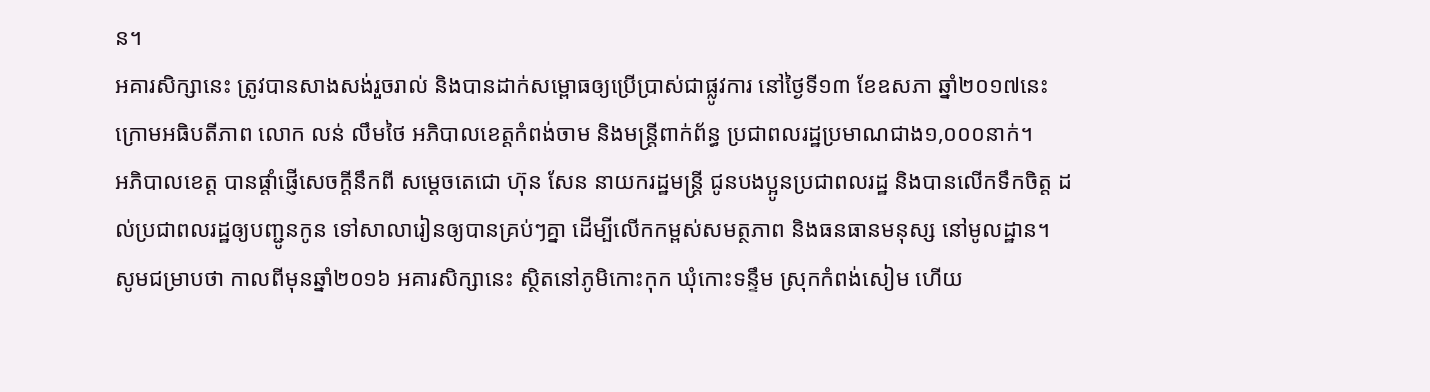ន។
អគារសិក្សានេះ ត្រូវបានសាងសង់រួចរាល់ និងបានដាក់សម្ពោធឲ្យប្រើប្រាស់ជាផ្លូវការ នៅថ្ងៃទី១៣ ខែឧសភា ឆ្នាំ២០១៧នេះ ក្រោមអធិបតីភាព លោក លន់ លឹមថៃ អភិបាលខេត្តកំពង់ចាម និងមន្ដ្រីពាក់ព័ន្ធ ប្រជាពលរដ្ឋប្រមាណជាង១,០០០នាក់។
អភិបាលខេត្ត បានផ្តាំផ្ញើសេចក្តីនឹកពី សម្តេចតេជោ ហ៊ុន សែន នាយករដ្ឋមន្ត្រី ជូនបងប្អូនប្រជាពលរដ្ឋ និងបានលើកទឹកចិត្ត ដល់ប្រជាពលរដ្ឋឲ្យបញ្ជូនកូន ទៅសាលារៀនឲ្យបានគ្រប់ៗគ្នា ដើម្បីលើកកម្ពស់សមត្ថភាព និងធនធានមនុស្ស នៅមូលដ្ឋាន។
សូមជម្រាបថា កាលពីមុនឆ្នាំ២០១៦ អគារសិក្សានេះ ស្ថិតនៅភូមិកោះកុក ឃុំកោះទន្ទឹម ស្រុកកំពង់សៀម ហើយ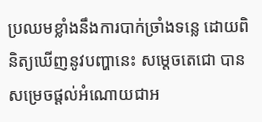ប្រឈមខ្លាំងនឹងការបាក់ច្រាំងទន្លេ ដោយពិនិត្យឃើញនូវបញ្ហានេះ សម្តេចតេជោ បានសម្រេចផ្តល់អំណោយជាអ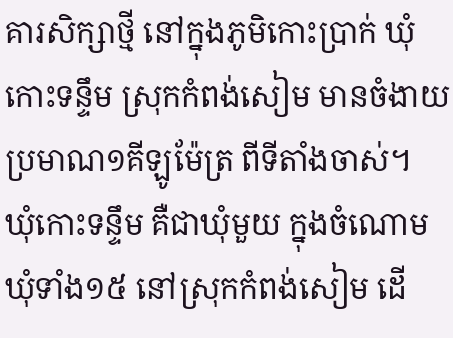គារសិក្សាថ្មី នៅក្នុងភូមិកោះប្រាក់ ឃុំកោះទន្ទឹម ស្រុកកំពង់សៀម មានចំងាយប្រមាណ១គីឡូម៉ែត្រ ពីទីតាំងចាស់។
ឃុំកោះទន្ទឹម គឺជាឃុំមួយ ក្នុងចំណោមឃុំទាំង១៥ នៅស្រុកកំពង់សៀម ដើ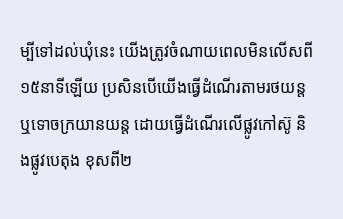ម្បីទៅដល់ឃុំនេះ យើងត្រូវចំណាយពេលមិនលើសពី ១៥នាទីឡើយ ប្រសិនបើយើងធ្វើដំណើរតាមរថយន្ត ឬទោចក្រយានយន្ត ដោយធ្វើដំណើរលើផ្លូវកៅស៊ូ និងផ្លូវបេតុង ខុសពី២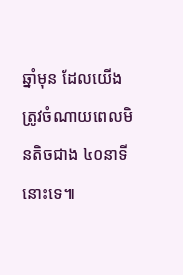ឆ្នាំមុន ដែលយើងត្រូវចំណាយពេលមិនតិចជាង ៤០នាទីនោះទេ៕